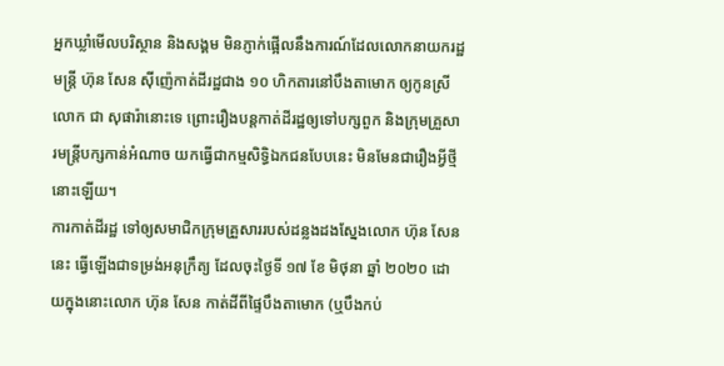អ្នកឃ្លាំមើលបរិស្ថាន និងសង្គម មិនភ្ញាក់ផ្អើលនឹងការណ៍ដែលលោកនាយករដ្ឋមន្រ្តី ហ៊ុន សែន ស៊ីញ៉េកាត់ដីរដ្ឋជាង ១០ ហិកតារនៅបឹងតាមោក ឲ្យកូនស្រីលោក ជា សុផារ៉ានោះទេ ព្រោះរឿងបន្តកាត់ដីរដ្ឋឲ្យទៅបក្សពួក និងក្រុមគ្រួសារមន្រ្តីបក្សកាន់អំណាច យកធ្វើជាកម្មសិទ្ធិឯកជនបែបនេះ មិនមែនជារឿងអ្វីថ្មីនោះឡើយ។
ការកាត់ដីរដ្ឋ ទៅឲ្យសមាជិកក្រុមគ្រួសាររបស់ដន្លងដងស្នែងលោក ហ៊ុន សែននេះ ធ្វើឡើងជាទម្រង់អនុក្រឹត្យ ដែលចុះថ្ងៃទី ១៧ ខែ មិថុនា ឆ្នាំ ២០២០ ដោយក្នុងនោះលោក ហ៊ុន សែន កាត់ដីពីផ្ទៃបឹងតាមោក (ឬបឹងកប់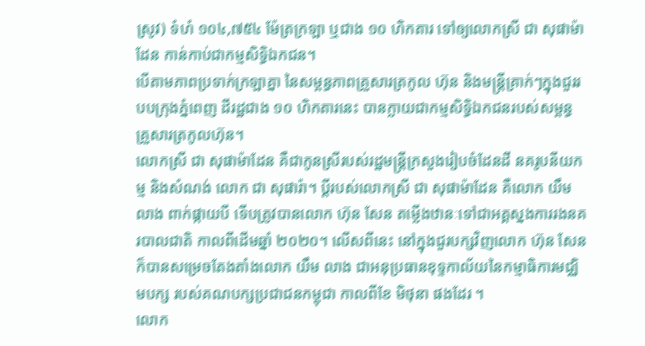ស្រូវ) ទំហំ ១០៤,៧៥៤ ម៉ែត្រក្រឡា ឬជាង ១០ ហិកតារ ទៅឲ្យលោកស្រី ជា សុផាម៉ាដែន កាន់កាប់ជាកម្មសិទ្ធិឯកជន។
បើតាមភាពប្រទាក់ក្រឡាគ្នា នៃសម្ពន្ធភាពគ្រួសារត្រកូល ហ៊ុន និងមន្រ្តីគ្រាក់ៗក្នុងជួររបបក្រុងភ្នំពេញ ដីរដ្ឋជាង ១០ ហិកតារនេះ បានក្លាយជាកម្មសិទ្ធិឯកជនរបស់សម្ពន្ធគ្រួសារត្រកូលហ៊ុន។
លោកស្រី ជា សុផាម៉ាដែន គឺជាកូនស្រីរបស់រដ្ឋមន្រ្តីក្រសួងរៀបចំដែនដី នគរូបនីយកម្ម និងសំណង់ លោក ជា សុផារ៉ា។ ប្តីរបស់លោកស្រី ជា សុផាម៉ាដែន គឺលោក យឹម លាង ពាក់ផ្កាយបី ទើបត្រូវបានលោក ហ៊ុន សែន តម្លើងឋានៈទៅជាអគ្គស្នងការរងនគរបាលជាតិ កាលពីដើមឆ្នាំ ២០២០។ លើសពីនេះ នៅក្នុងជួរបក្សវិញលោក ហ៊ុន សែន ក៏បានសម្រេចតែងតាំងលោក យឹម លាង ជាអនុប្រធានខុទ្ទកាល័យនៃកម្មាធិការមជ្ឈិមបក្ស របស់គណបក្សប្រជាជនកម្ពុជា កាលពីខែ មិថុនា ផងដែរ ។
លោក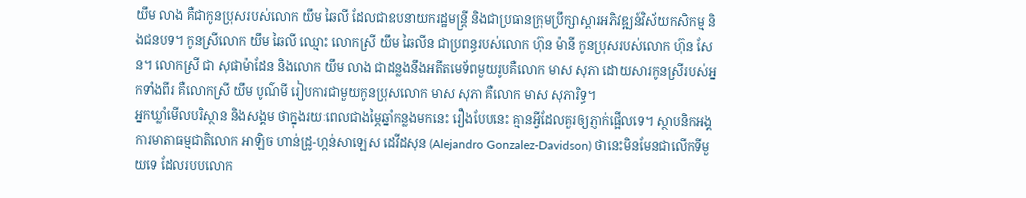យឹម លាង គឺជាកូនប្រុសរបស់លោក យឹម ឆៃលី ដែលជាឧបនាយករដ្ឋមន្ត្រី និងជាប្រធានក្រុមប្រឹក្សាស្តារអភិវឌ្ឍន៍វិស័យកសិកម្ម និងជនបទ។ កូនស្រីលោក យឹម ឆៃលី ឈ្មោះ លោកស្រី យឹម ឆៃលីន ជាប្រពន្ធរបស់លោក ហ៊ុន ម៉ានី កូនប្រុសរបស់លោក ហ៊ុន សែន។ លោកស្រី ជា សុផាម៉ាដែន និងលោក យឹម លាង ជាដន្លងនឹងអតីតមេទ័ពមួយរូបគឺលោក មាស សុភា ដោយសារកូនស្រីរបស់អ្នកទាំងពីរ គឺលោកស្រី យឹម បូណ៌មី រៀបការជាមួយកូនប្រុសលោក មាស សុភា គឺលោក មាស សុភារិទ្ធ។
អ្នកឃ្លាំមើលបរិស្ថាន និងសង្គម ថាក្នុងរយៈពេលជាងម្ភៃឆ្នាំកន្លងមកនេះ រឿងបែបនេះ គ្មានអ្វីដែលគួរឲ្យភ្ញាក់ផ្អើលទេ។ ស្ថាបនិកអង្គការមាតាធម្មជាតិលោក អាឡិច ហាន់ដ្រូ-ហ្កន់សាឡេស ដេវីដសុន (Alejandro Gonzalez-Davidson) ថានេះមិនមែនជាលើកទីមួយទេ ដែលរបបលោក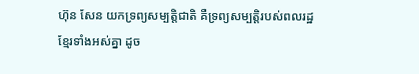ហ៊ុន សែន យកទ្រព្យសម្បត្តិជាតិ គឺទ្រព្យសម្បត្តិរបស់ពលរដ្ឋខ្មែរទាំងអស់គ្នា ដូច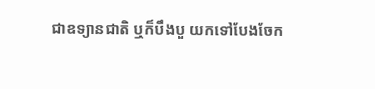ជាឧទ្យានជាតិ ឬក៏បឹងបួ យកទៅបែងចែក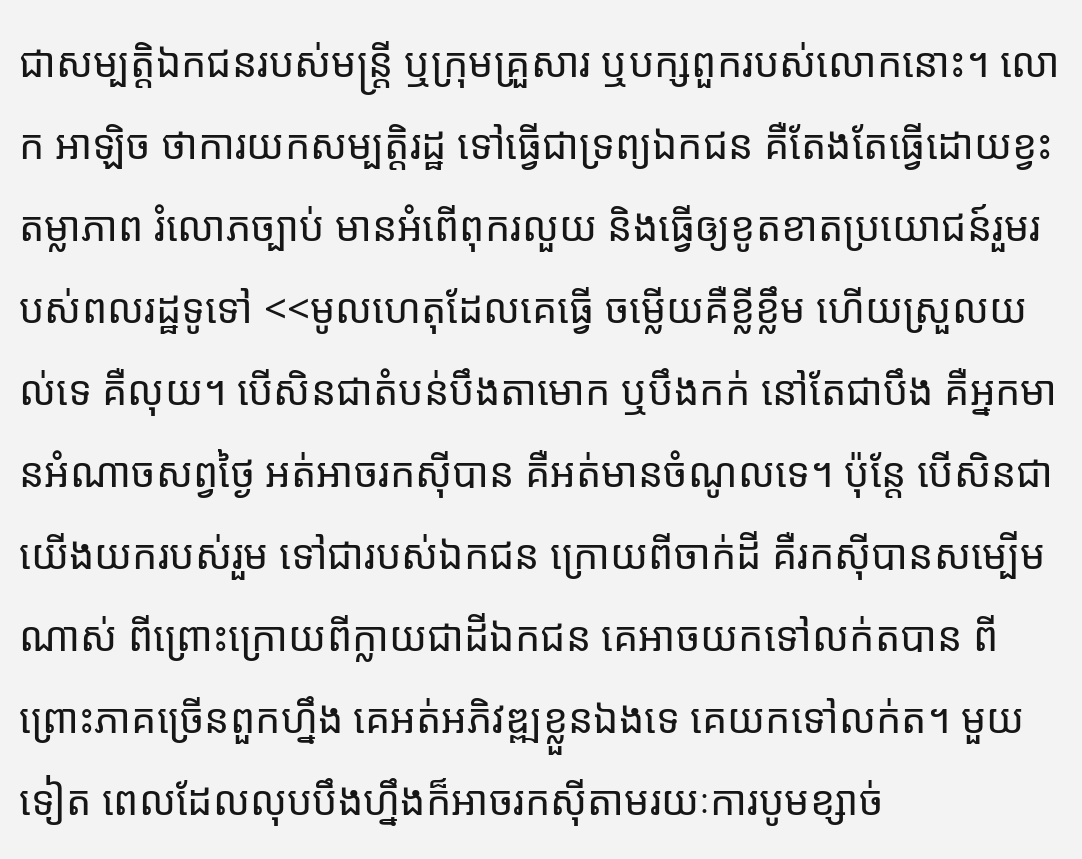ជាសម្បត្តិឯកជនរបស់មន្រ្តី ឬក្រុមគ្រួសារ ឬបក្សពួករបស់លោកនោះ។ លោក អាឡិច ថាការយកសម្បត្តិរដ្ឋ ទៅធ្វើជាទ្រព្យឯកជន គឺតែងតែធ្វើដោយខ្វះតម្លាភាព រំលោភច្បាប់ មានអំពើពុករលួយ និងធ្វើឲ្យខូតខាតប្រយោជន៍រួមរបស់ពលរដ្ឋទូទៅ <<មូលហេតុដែលគេធ្វើ ចម្លើយគឺខ្លីខ្លឹម ហើយស្រួលយល់ទេ គឺលុយ។ បើសិនជាតំបន់បឹងតាមោក ឬបឹងកក់ នៅតែជាបឹង គឺអ្នកមានអំណាចសព្វថ្ងៃ អត់អាចរកស៊ីបាន គឺអត់មានចំណូលទេ។ ប៉ុន្តែ បើសិនជាយើងយករបស់រួម ទៅជារបស់ឯកជន ក្រោយពីចាក់ដី គឺរកស៊ីបានសម្បើមណាស់ ពីព្រោះក្រោយពីក្លាយជាដីឯកជន គេអាចយកទៅលក់តបាន ពីព្រោះភាគច្រើនពួកហ្នឹង គេអត់អភិវឌ្ឍខ្លួនឯងទេ គេយកទៅលក់ត។ មួយទៀត ពេលដែលលុបបឹងហ្នឹងក៏អាចរកស៊ីតាមរយៈការបូមខ្សាច់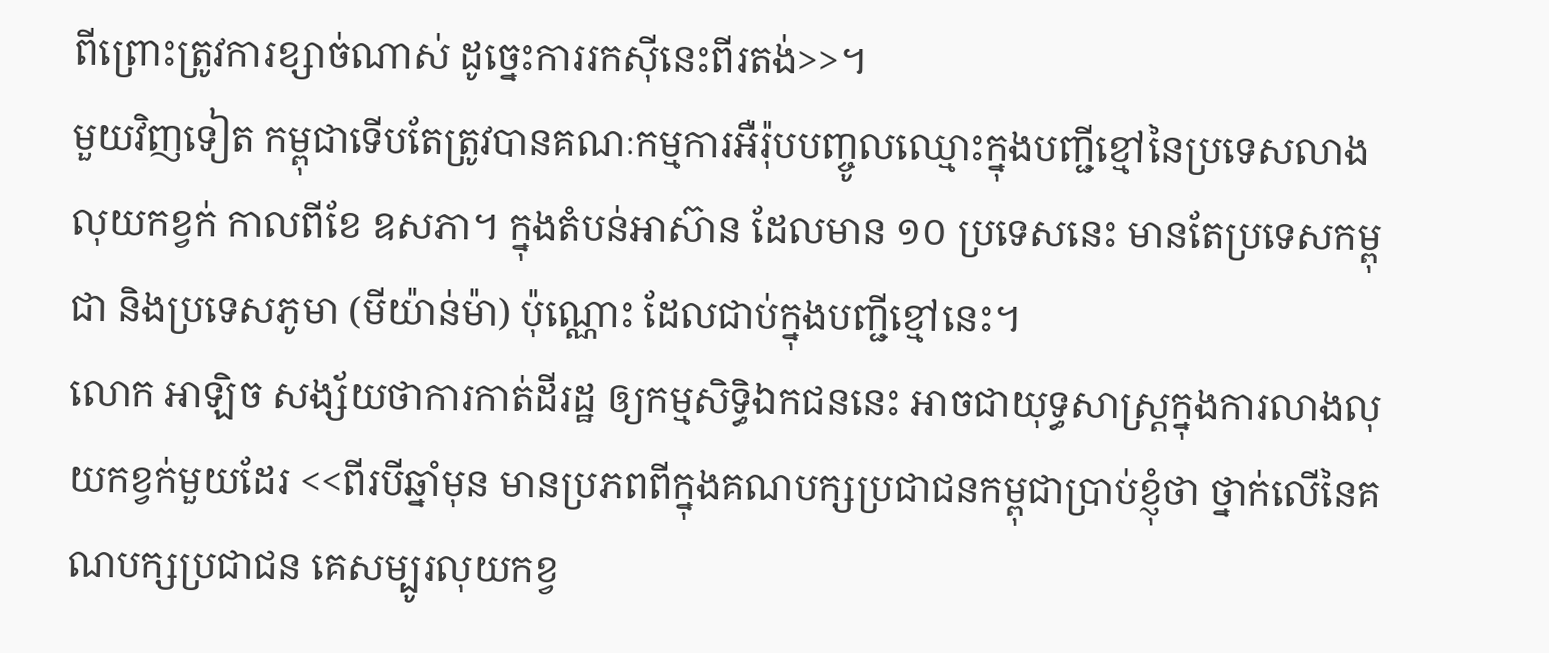ពីព្រោះត្រូវការខ្សាច់ណាស់ ដូច្នេះការរកស៊ីនេះពីរតង់>>។
មួយវិញទៀត កម្ពុជាទើបតែត្រូវបានគណៈកម្មការអឺរ៉ុបបញ្ចូលឈ្មោះក្នុងបញ្ជីខ្មៅនៃប្រទេសលាងលុយកខ្វក់ កាលពីខែ ឧសភា។ ក្នុងតំបន់អាស៊ាន ដែលមាន ១០ ប្រទេសនេះ មានតែប្រទេសកម្ពុជា និងប្រទេសភូមា (មីយ៉ាន់ម៉ា) ប៉ុណ្ណោះ ដែលជាប់ក្នុងបញ្ជីខ្មៅនេះ។
លោក អាឡិច សង្ស័យថាការកាត់ដីរដ្ឋ ឲ្យកម្មសិទ្ធិឯកជននេះ អាចជាយុទ្ធសាស្រ្តក្នុងការលាងលុយកខ្វក់មួយដែរ <<ពីរបីឆ្នាំមុន មានប្រភពពីក្នុងគណបក្សប្រជាជនកម្ពុជាប្រាប់ខ្ញុំថា ថ្នាក់លើនៃគណបក្សប្រជាជន គេសម្បូរលុយកខ្វ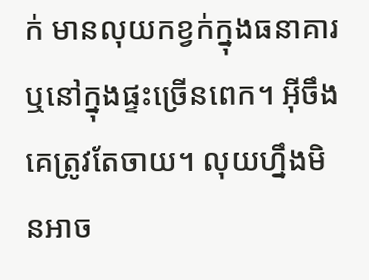ក់ មានលុយកខ្វក់ក្នុងធនាគារ ឬនៅក្នុងផ្ទះច្រើនពេក។ អ៊ីចឹងគេត្រូវតែចាយ។ លុយហ្នឹងមិនអាច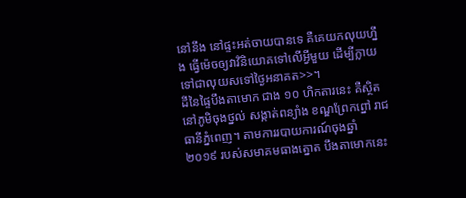នៅនឹង នៅផ្ទះអត់ចាយបានទេ គឺគេយកលុយហ្នឹង ធ្វើម៉េចឲ្យវាវិនិយោគទៅលើអ្វីមួយ ដើម្បីក្លាយទៅជាលុយសទៅថ្ងៃអនាគត>>។
ដីនៃផ្ទៃបឹងតាមោក ជាង ១០ ហិកតារនេះ គឺស្ថិតនៅភូមិចុងថ្នល់ សង្កាត់ពន្យាំង ខណ្ឌព្រែកព្នៅ រាជធានីភ្នំពេញ។ តាមការរបាយការណ៍ចុងឆ្នាំ ២០១៩ របស់សមាគមធាងត្នោត បឹងតាមោកនេះ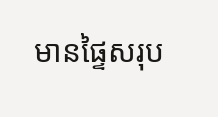មានផ្ទៃសរុប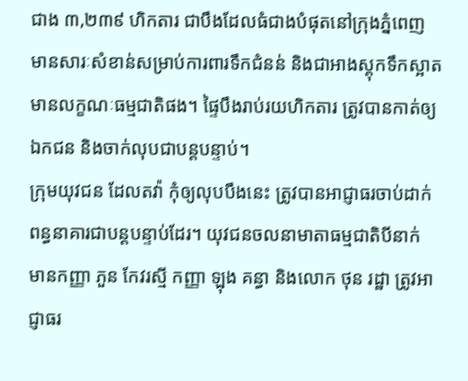ជាង ៣,២៣៩ ហិកតារ ជាបឹងដែលធំជាងបំផុតនៅក្រុងភ្នំពេញ មានសារៈសំខាន់សម្រាប់ការពារទឹកជំនន់ និងជាអាងស្តុកទឹកស្អាតមានលក្ខណៈធម្មជាតិផង។ ផ្ទៃបឹងរាប់រយហិកតារ ត្រូវបានកាត់ឲ្យឯកជន និងចាក់លុបជាបន្តបន្ទាប់។
ក្រុមយុវជន ដែលតវ៉ា កុំឲ្យលុបបឹងនេះ ត្រូវបានអាជ្ញាធរចាប់ដាក់ពន្ធនាគារជាបន្តបន្ទាប់ដែរ។ យុវជនចលនាមាតាធម្មជាតិបីនាក់ មានកញ្ញា ភួន កែវរស្មី កញ្ញា ឡុង គន្ធា និងលោក ថុន រដ្ឋា ត្រូវអាជ្ញាធរ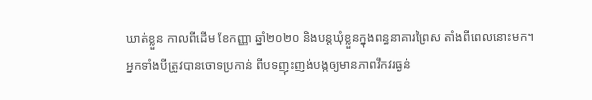ឃាត់ខ្លួន កាលពីដើម ខែកញ្ញា ឆ្នាំ២០២០ និងបន្តឃុំខ្លួនក្នុងពន្ធនាគារព្រៃស តាំងពីពេលនោះមក។
អ្នកទាំងបីត្រូវបានចោទប្រកាន់ ពីបទញុះញង់បង្កឲ្យមានភាពវឹកវរធ្ងន់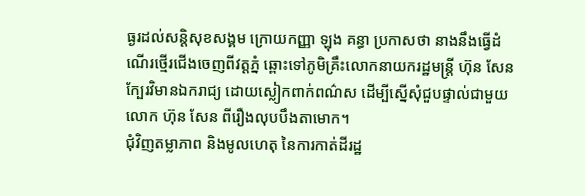ធ្ងរដល់សន្តិសុខសង្គម ក្រោយកញ្ញា ឡុង គន្ធា ប្រកាសថា នាងនឹងធ្វើដំណើរថ្មើរជើងចេញពីវត្តភ្នំ ឆ្ពោះទៅភូមិគ្រឹះលោកនាយករដ្ឋមន្ត្រី ហ៊ុន សែន ក្បែរវិមានឯករាជ្យ ដោយស្លៀកពាក់ពណ៌ស ដើម្បីស្នើសុំជួបផ្ទាល់ជាមួយលោក ហ៊ុន សែន ពីរឿងលុបបឹងតាមោក។
ជុំវិញតម្លាភាព និងមូលហេតុ នៃការកាត់ដីរដ្ឋ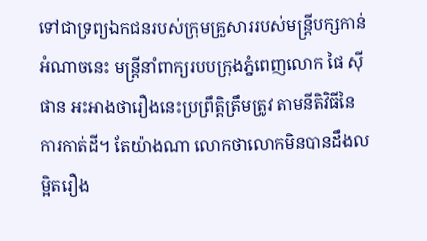ទៅជាទ្រព្យឯកជនរបស់ក្រុមគ្រួសាររបស់មន្រ្តីបក្សកាន់អំណាចនេះ មន្រ្តីនាំពាក្យរបបក្រុងភ្នំពេញលោក ផៃ ស៊ីផាន អះអាងថារឿងនេះប្រព្រឹត្តិត្រឹមត្រូវ តាមនីតិវិធីនៃការកាត់ដី។ តែយ៉ាងណា លោកថាលោកមិនបានដឹងលម្អិតរឿង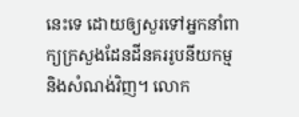នេះទេ ដោយឲ្យសួរទៅអ្នកនាំពាក្យក្រសួងដែនដីនគររូបនីយកម្ម និងសំណង់វិញ។ លោក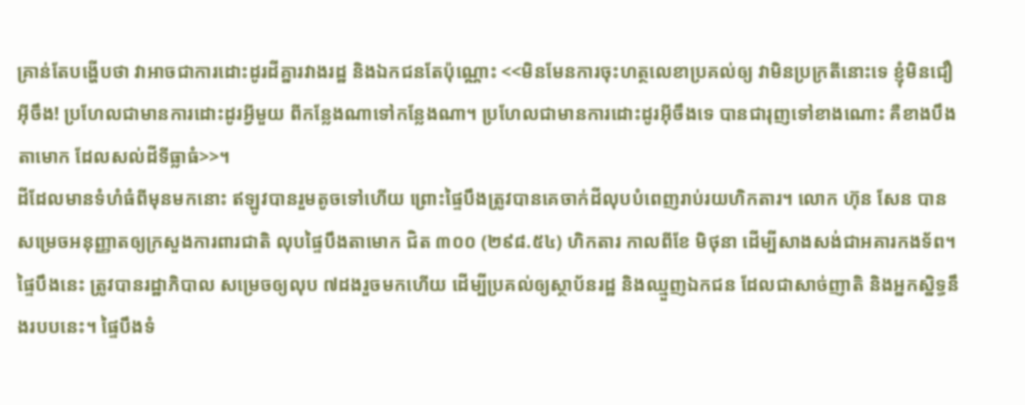គ្រាន់តែបង្ហើបថា វាអាចជាការដោះដូរដីគ្នារវាងរដ្ឋ និងឯកជនតែប៉ុណ្ណោះ <<មិនមែនការចុះហត្ថលេខាប្រគល់ឲ្យ វាមិនប្រក្រតីនោះទេ ខ្ញុំមិនជឿអ៊ីចឹង! ប្រហែលជាមានការដោះដូរអ្វីមួយ ពីកន្លែងណាទៅកន្លែងណា។ ប្រហែលជាមានការដោះដូរអ៊ីចឹងទេ បានជារុញទៅខាងណោះ គឺខាងបឹងតាមោក ដែលសល់ដីទីធ្លាធំ>>។
ដីដែលមានទំហំធំពីមុនមកនោះ ឥឡូវបានរួមតូចទៅហើយ ព្រោះផ្ទៃបឹងត្រូវបានគេចាក់ដីលុបបំពេញរាប់រយហិកតារ។ លោក ហ៊ុន សែន បានសម្រេចអនុញ្ញាតឲ្យក្រសួងការពារជាតិ លុបផ្ទៃបឹងតាមោក ជិត ៣០០ (២៩៨.៥៤) ហិកតារ កាលពីខែ មិថុនា ដើម្បីសាងសង់ជាអគារកងទ័ព។
ផ្ទៃបឹងនេះ ត្រូវបានរដ្ឋាភិបាល សម្រេចឲ្យលុប ៧ដងរួចមកហើយ ដើម្បីប្រគល់ឲ្យស្ថាប័នរដ្ឋ និងឈ្មួញឯកជន ដែលជាសាច់ញាតិ និងអ្នកស្និទ្ធនឹងរបបនេះ។ ផ្ទៃបឹងទំ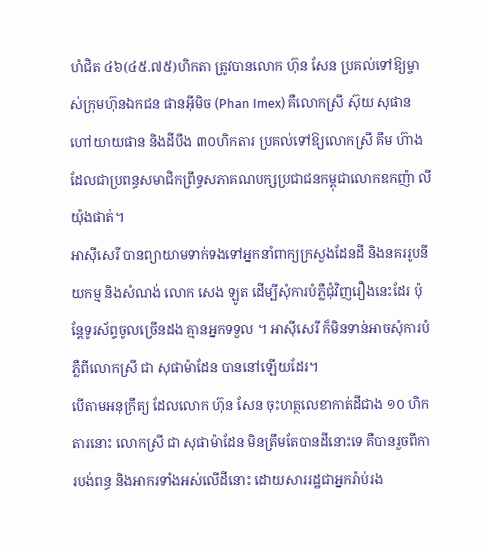ហំជិត ៤៦(៤៥.៧៥)ហិកតា ត្រូវបានលោក ហ៊ុន សែន ប្រគល់ទៅឱ្យម្ចាស់ក្រុមហ៊ុនឯកជន ផានអ៊ីមិច (Phan Imex) គឺលោកស្រី ស៊ុយ សុផាន ហៅយាយផាន និងដីបឹង ៣០ហិកតារ ប្រគល់ទៅឱ្យលោកស្រី គឹម ហ៊ាង ដែលជាប្រពន្ធសមាជិកព្រឹទ្ធសភាគណបក្សប្រជាជនកម្ពុជាលោកឧកញ៉ា លី យ៉ុងផាត់។
អាស៊ីសេរី បានព្យាយាមទាក់ទងទៅអ្នកនាំពាក្យក្រសួងដែនដី និងនគររូបនីយកម្ម និងសំណង់ លោក សេង ឡូត ដើម្បីសុំការបំភ្លឺជុំវិញរឿងនេះដែរ ប៉ុន្តែទូរស័ព្ទចូលច្រើនដង គ្មានអ្នកទទួល ។ អាស៊ីសេរី ក៏មិនទាន់អាចសុំការបំភ្លឺពីលោកស្រី ជា សុផាម៉ាដែន បាននៅឡើយដែរ។
បើតាមអនុក្រឹត្យ ដែលលោក ហ៊ុន សែន ចុះហត្ថលេខាកាត់ដីជាង ១០ ហិកតារនោះ លោកស្រី ជា សុផាម៉ាដែន មិនត្រឹមតែបានដីនោះទេ គឺបានរួចពីការបង់ពន្ធ និងអាករទាំងអស់លើដីនោះ ដោយសាររដ្ឋជាអ្នករ៉ាប់រង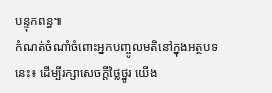បន្ទុកពន្ធ៕
កំណត់ចំណាំចំពោះអ្នកបញ្ចូលមតិនៅក្នុងអត្ថបទនេះ៖ ដើម្បីរក្សាសេចក្ដីថ្លៃថ្នូរ យើង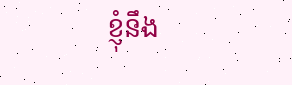ខ្ញុំនឹង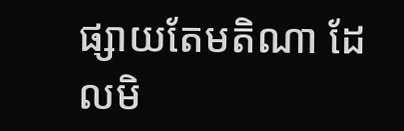ផ្សាយតែមតិណា ដែលមិ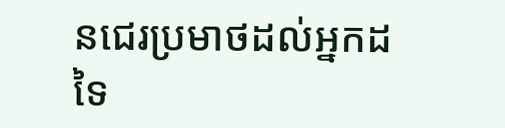នជេរប្រមាថដល់អ្នកដទៃ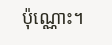ប៉ុណ្ណោះ។